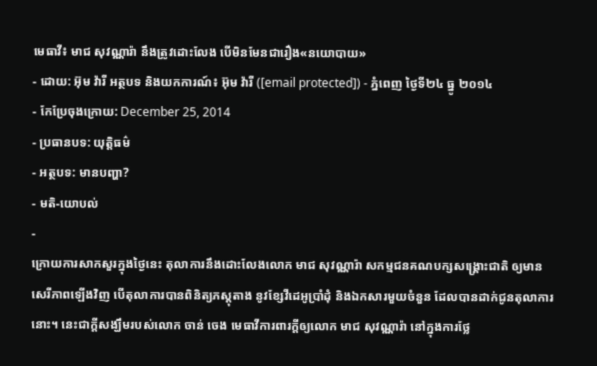មេធាវី៖ មាជ សុវណ្ណារ៉ា នឹងត្រូវដោះលែង បើមិនមែនជារឿង«នយោបាយ»
- ដោយ: អ៊ុម វ៉ារី អត្ថបទ និងយកការណ៍៖ អ៊ុម វ៉ារី ([email protected]) - ភ្នំពេញ ថ្ងៃទី២៤ ធ្នូ ២០១៤
- កែប្រែចុងក្រោយ: December 25, 2014
- ប្រធានបទ: យុត្តិធម៌
- អត្ថបទ: មានបញ្ហា?
- មតិ-យោបល់
-
ក្រោយការសាកសួរក្នុងថ្ងៃនេះ តុលាការនឹងដោះលែងលោក មាជ សុវណ្ណារ៉ា សកម្មជនគណបក្សសង្គ្រោះជាតិ ឲ្យមានសេរីភាពឡើងវិញ បើតុលាការបានពិនិត្យភស្តុតាង នូវខ្សែវីដេអូប្រាំដុំ និងឯកសារមួយចំនួន ដែលបានដាក់ជូនតុលាការនោះ។ នេះជាក្ដីសង្ឃឹមរបស់លោក ចាន់ ចេង មេធាវីការពារក្ដីឲ្យលោក មាជ សុវណ្ណារ៉ា នៅក្នុងការថ្លែ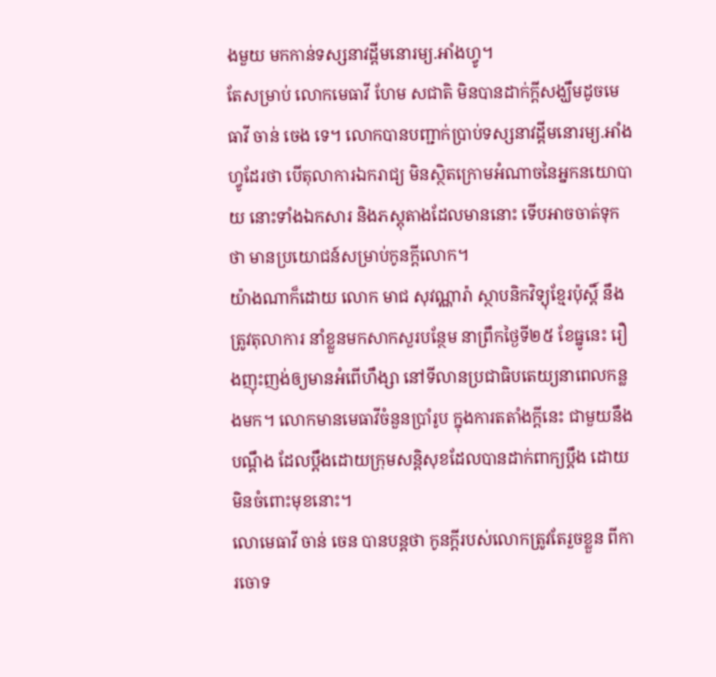ងមួយ មកកាន់ទស្សនាវដ្ដីមនោរម្យ.អាំងហ្វូ។
តែសម្រាប់ លោកមេធាវី ហែម សជាតិ មិនបានដាក់ក្តីសង្ឃឹមដូចមេធាវី ចាន់ ចេង ទេ។ លោកបានបញ្ជាក់ប្រាប់ទស្សនាវដ្តីមនោរម្យ.អាំងហ្វូដែរថា បើតុលាការឯករាជ្យ មិនស្ថិតក្រោមអំណាចនៃអ្នកនយោបាយ នោះទាំងឯកសារ និងភស្តុតាងដែលមាននោះ ទើបអាចចាត់ទុកថា មានប្រយោជន៍សម្រាប់កូនក្តីលោក។
យ៉ាងណាក៏ដោយ លោក មាជ សុវណ្ណារ៉ា ស្ថាបនិកវិទ្យុខ្មែរប៉ុស្តិ៍ នឹងត្រូវតុលាការ នាំខ្លួនមកសាកសួរបន្ថែម នាព្រឹកថ្ងៃទី២៥ ខែធ្នូនេះ រឿងញុះញង់ឲ្យមានអំពើហឹង្សា នៅទីលានប្រជាធិបតេយ្យនាពេលកន្លងមក។ លោកមានមេធាវីចំនួនប្រាំរូប ក្នុងការតតាំងក្តីនេះ ជាមួយនឹងបណ្តឹង ដែលប្តឹងដោយក្រុមសន្តិសុខដែលបានដាក់ពាក្យប្ដឹង ដោយមិនចំពោះមុខនោះ។
លោមេធាវី ចាន់ ចេន បានបន្តថា កូនក្តីរបស់លោកត្រូវតែរួចខ្លួន ពីការចោទ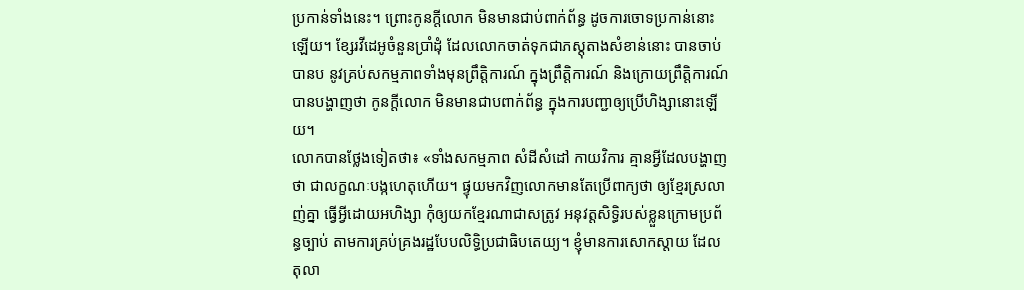ប្រកាន់ទាំងនេះ។ ព្រោះកូនក្តីលោក មិនមានជាប់ពាក់ព័ន្ធ ដូចការចោទប្រកាន់នោះឡើយ។ ខ្សែរវីដេអូចំនួនប្រាំដុំ ដែលលោកចាត់ទុកជាភស្ដុតាងសំខាន់នោះ បានចាប់បានប នូវគ្រប់សកម្មភាពទាំងមុនព្រឹត្តិការណ៍ ក្នុងព្រឹត្តិការណ៍ និងក្រោយព្រឹត្តិការណ៍ បានបង្ហាញថា កូនក្តីលោក មិនមានជាបពាក់ព័ន្ធ ក្នុងការបញ្ជាឲ្យប្រើហិង្សានោះឡើយ។
លោកបានថ្លែងទៀតថា៖ «ទាំងសកម្មភាព សំដីសំដៅ កាយវិការ គ្មានអ្វីដែលបង្ហាញថា ជាលក្ខណៈបង្កហេតុហើយ។ ផ្ទុយមកវិញលោកមានតែប្រើពាក្យថា ឲ្យខ្មែរស្រលាញ់គ្នា ធ្វើអ្វីដោយអហិង្សា កុំឲ្យយកខ្មែរណាជាសត្រូវ អនុវត្តសិទ្ធិរបស់ខ្លួនក្រោមប្រព័ន្ធច្បាប់ តាមការគ្រប់គ្រងរដ្ឋបែបលិទ្ធិប្រជាធិបតេយ្យ។ ខ្ញុំមានការសោកស្តាយ ដែលតុលា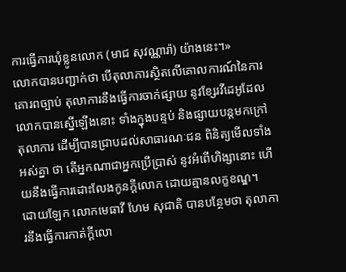ការធ្វើការឃុំខ្លូនលោក (មាជ សុវណ្ណារ៉ា) យ៉ាងនេះ។»
លោកបានបញ្ជាក់ថា បើតុលាការស្ថិតលើគោលការណ៍នៃការគោរពច្បាប់ តុលាការនឹងធ្វើការចាក់ផ្សាយ នូវខ្សែរវីដេអូដែលលោកបានស្នើឡើងនោះ ទាំងក្នុងបន្ទប់ និងផ្សាយបន្តមកក្រៅតុលាការ ដើម្បីបានជ្រាបដល់សាធារណៈជន ពិនិត្យមើលទាំងអស់គ្នា ថា តើអ្នកណាជាអ្នកប្រើប្រាស់ នូវអំពើហិង្សានោះ ហើយនឹងធ្វើការដោះលែងកូនក្តីលោក ដោយគ្មានលក្ខខណ្ឌ។
ដោយឡែក លោកមេធាវី ហែម សុជាតិ បានបន្ថែមថា តុលាការនឹងធ្វើការកាត់ក្តីលោ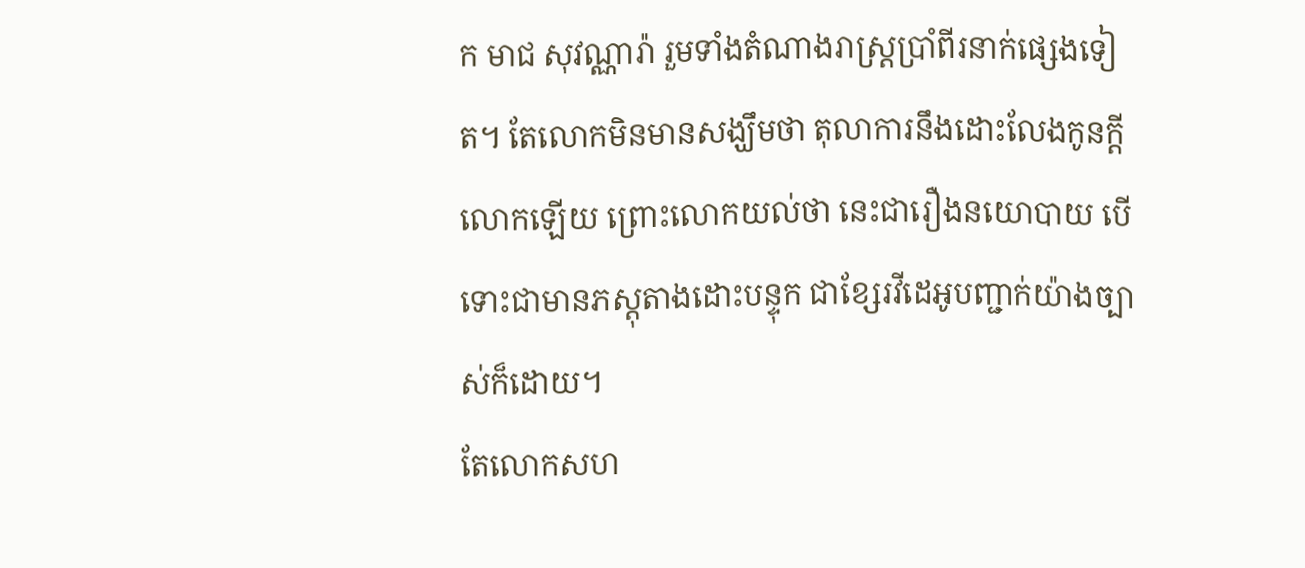ក មាជ សុវណ្ណារ៉ា រួមទាំងតំណាងរាស្រ្តប្រាំពីរនាក់ផ្សេងទៀត។ តែលោកមិនមានសង្ឃឹមថា តុលាការនឹងដោះលែងកូនក្តីលោកឡើយ ព្រោះលោកយល់ថា នេះជារឿងនយោបាយ បើទោះជាមានភស្តុតាងដោះបន្ទុក ជាខ្សែរវីដេអូបញ្ជាក់យ៉ាងច្បាស់ក៏ដោយ។
តែលោកសហ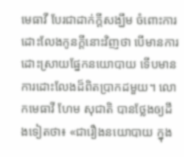មេធាវី បែរជាដាក់ក្តីសង្ឃឹម ចំពោះការដោះលែងកូនក្តីនោះវិញថា បើមានការដោះស្រាយផ្នែកនយោបាយ ទើបមានការដោះលែងដ៏ពិតប្រាកដមួយ។ លោកមេធាវី ហែម សុជាតិ បានថ្លែងឲ្យដឹងទៀតថា៖ «ជារឿងនយោបាយ ក្នុង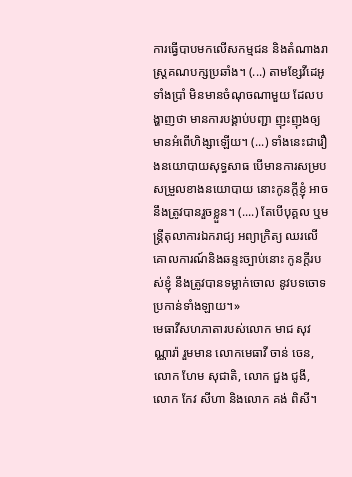ការធ្វើបាបមកលើសកម្មជន និងតំណាងរាស្រ្តគណបក្សប្រឆាំង។ (...) តាមខ្សែវីដេអូទាំងប្រាំ មិនមានចំណុចណាមួយ ដែលបង្ហាញថា មានការបង្គាប់បញ្ជា ញុះញុងឲ្យមានអំពើហិង្សាឡើយ។ (...) ទាំងនេះជារឿងនយោបាយសុទ្ធសាធ បើមានការសម្របសម្រួលខាងនយោបាយ នោះកូនក្តីខ្ញុំ អាចនឹងត្រូវបានរួចខ្លួន។ (....) តែបើបុគ្គល ឬមន្រ្តីតុលាការឯករាជ្យ អព្យាក្រិត្យ ឈរលើគោលការណ៍និងឆន្ទះច្បាប់នោះ កូនក្តីរបស់ខ្ញុំ នឹងត្រូវបានទម្លាក់ចោល នូវបទចោទប្រកាន់ទាំងឡាយ។»
មេធាវីសហភាតារបស់លោក មាជ សុវណ្ណារ៉ា រួមមាន លោកមេធាវី ចាន់ ចេន, លោក ហែម សុជាតិ, លោក ជួង ជូងី, លោក កែវ សីហា និងលោក គង់ ពិសី។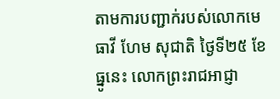តាមការបញ្ជាក់របស់លោកមេធាវី ហែម សុជាតិ ថ្ងៃទី២៥ ខែធ្នូនេះ លោកព្រះរាជអាជ្ញា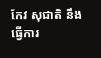កែវ សុជាតិ នឹងធ្វើការ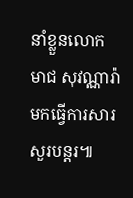នាំខ្លួនលោក មាជ សុវណ្ណារ៉ា មកធ្វើការសារសួរបន្តរ៕